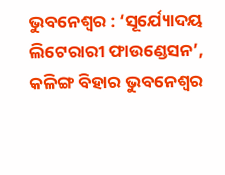ଭୁବନେଶ୍ୱର : ‘ସୂର୍ଯ୍ୟୋଦୟ ଲିଟେରାରୀ ଫାଉଣ୍ଡେସନ’, କଳିଙ୍ଗ ବିହାର ଭୁବନେଶ୍ୱର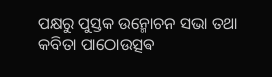ପକ୍ଷରୁ ପୁସ୍ତକ ଉନ୍ମୋଚନ ସଭା ତଥା କବିତା ପାଠୋଉତ୍ସଵ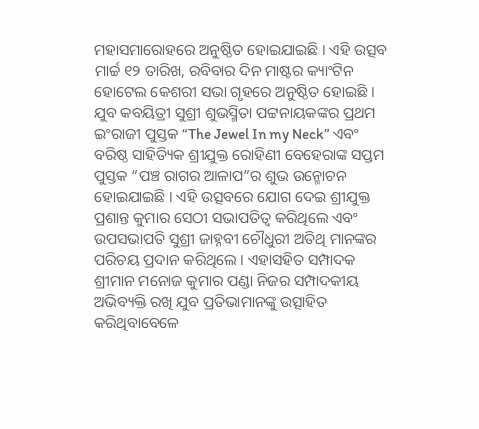ମହାସମାରୋହରେ ଅନୁଷ୍ଠିତ ହୋଇଯାଇଛି । ଏହି ଉତ୍ସବ ମାର୍ଚ୍ଚ ୧୨ ତାରିଖ, ରବିବାର ଦିନ ମାଷ୍ଟର କ୍ୟାଂଟିନ ହୋଟେଲ କେଶରୀ ସଭା ଗୃହରେ ଅନୁଷ୍ଠିତ ହୋଇଛି । ଯୁବ କବୟିତ୍ରୀ ସୁଶ୍ରୀ ଶୁଭସ୍ମିତା ପଟ୍ଟନାୟକଙ୍କର ପ୍ରଥମ ଇଂରାଜୀ ପୁସ୍ତକ “The Jewel In my Neck” ଏବଂ ବରିଷ୍ଠ ସାହିତ୍ୟିକ ଶ୍ରୀଯୁକ୍ତ ରୋହିଣୀ ବେହେରାଙ୍କ ସପ୍ତମ ପୁସ୍ତକ “ପଞ୍ଚ ରାଗର ଆଳାପ”ର ଶୁଭ ଉନ୍ମୋଚନ ହୋଇଯାଇଛି । ଏହି ଉତ୍ସବରେ ଯୋଗ ଦେଇ ଶ୍ରୀଯୁକ୍ତ ପ୍ରଶାନ୍ତ କୁମାର ସେଠୀ ସଭାପତିତ୍ୱ କରିଥିଲେ ଏବଂ ଉପସଭାପତି ସୁଶ୍ରୀ ଜାହ୍ନବୀ ଚୌଧୁରୀ ଅତିଥି ମାନଙ୍କର ପରିଚୟ ପ୍ରଦାନ କରିଥିଲେ । ଏହାସହିତ ସମ୍ପାଦକ ଶ୍ରୀମାନ ମନୋଜ କୁମାର ପଣ୍ଡା ନିଜର ସମ୍ପାଦକୀୟ ଅଭିବ୍ୟକ୍ତି ରଖି ଯୁବ ପ୍ରତିଭାମାନଙ୍କୁ ଉତ୍ସାହିତ କରିଥିବାବେଳେ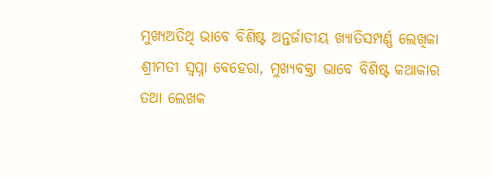ମୁଖ୍ୟଅତିଥି ଭାବେ ବିଶିଷ୍ଟ ଅନ୍ତର୍ଜାତୀୟ ଖ୍ୟାତିସମ୍ପର୍ଣ୍ଣ ଲେଖିକା ଶ୍ରୀମତୀ ସ୍ୱପ୍ନା ବେହେରା, ମୁଖ୍ୟବକ୍ତା ଭାବେ ବିଶିଷ୍ଟ କଥାକାର ତଥା ଲେଖକ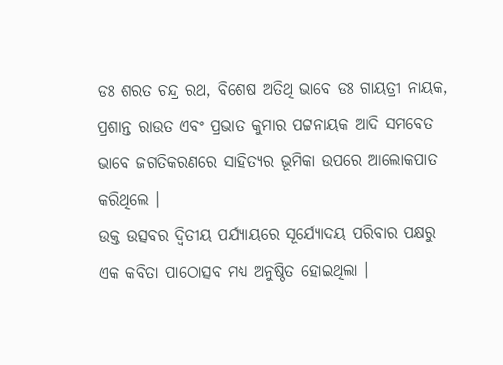ଡଃ ଶରତ ଚନ୍ଦ୍ର ରଥ, ବିଶେଷ ଅତିଥି ଭାବେ ଡଃ ଗାୟତ୍ରୀ ନାୟକ, ପ୍ରଶାନ୍ତ ରାଉତ ଏବଂ ପ୍ରଭାତ କୁମାର ପଟ୍ଟନାୟକ ଆଦି ସମବେତ ଭାବେ ଜଗତିକରଣରେ ସାହିତ୍ୟର ଭୂମିକା ଉପରେ ଆଲୋକପାତ କରିଥିଲେ ।
ଉକ୍ତ ଉତ୍ସବର ଦ୍ୱିତୀୟ ପର୍ଯ୍ୟାୟରେ ସୂର୍ଯ୍ୟୋଦୟ ପରିବାର ପକ୍ଷରୁ ଏକ କବିତା ପାଠୋତ୍ସବ ମଧ୍ୟ ଅନୁଷ୍ଠିତ ହୋଇଥିଲା ।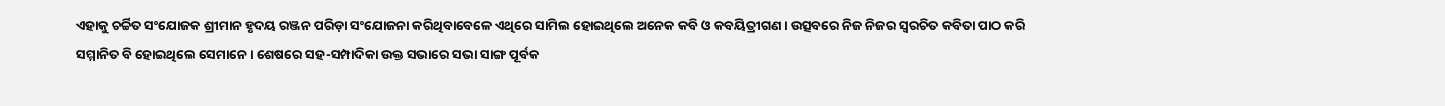ଏହାକୁ ଚର୍ଚ୍ଚିତ ସଂଯୋଜକ ଶ୍ରୀମାନ ହୃଦୟ ରଞ୍ଜନ ପରିଡ଼ା ସଂଯୋଜନା କରିଥିବାବେଳେ ଏଥିରେ ସାମିଲ ହୋଇଥିଲେ ଅନେକ କବି ଓ କବୟିତ୍ରୀଗଣ । ଉତ୍ସବରେ ନିଜ ନିଜର ସ୍ୱରଚିତ କବିତା ପାଠ କରି ସମ୍ମାନିତ ବି ହୋଇଥିଲେ ସେମାନେ । ଶେଷରେ ସହ-ସମ୍ପାଦିକା ଉକ୍ତ ସଭାରେ ସଭା ସାଙ୍ଗ ପୂର୍ବକ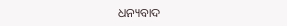ଧନ୍ୟବାଦ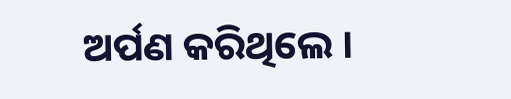ଅର୍ପଣ କରିଥିଲେ ।